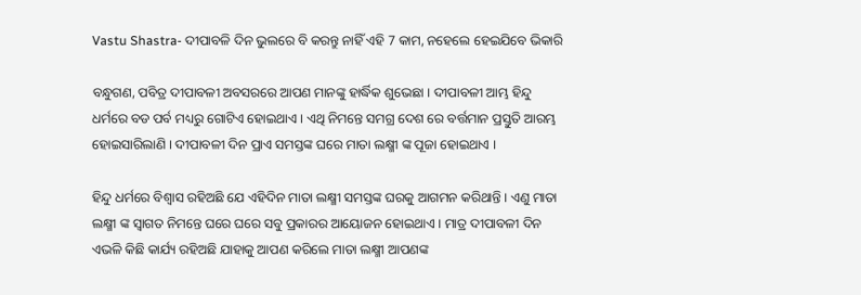Vastu Shastra- ଦୀପାବଳି ଦିନ ଭୁଲରେ ବି କରନ୍ତୁ ନାହିଁ ଏହି 7 କାମ, ନହେଲେ ହେଇଯିବେ ଭିକାରି

ବନ୍ଧୁଗଣ, ପବିତ୍ର ଦୀପାବଳୀ ଅବସରରେ ଆପଣ ମାନଙ୍କୁ ହାର୍ଦ୍ଧିକ ଶୁଭେଛା । ଦୀପାବଳୀ ଆମ୍ଭ ହିନ୍ଦୁ ଧର୍ମରେ ବଡ ପର୍ବ ମଧ୍ୟରୁ ଗୋଟିଏ ହୋଇଥାଏ । ଏଥି ନିମନ୍ତେ ସମଗ୍ର ଦେଶ ରେ ବର୍ତ୍ତମାନ ପ୍ରସ୍ତୁତି ଆରମ୍ଭ ହୋଇସାରିଲାଣି । ଦୀପାବଳୀ ଦିନ ପ୍ରାଏ ସମସ୍ତଙ୍କ ଘରେ ମାତା ଲକ୍ଷ୍ମୀ ଙ୍କ ପୂଜା ହୋଇଥାଏ ।

ହିନ୍ଦୁ ଧର୍ମରେ ବିଶ୍ଵାସ ରହିଅଛି ଯେ ଏହିଦିନ ମାତା ଲକ୍ଷ୍ମୀ ସମସ୍ତଙ୍କ ଘରକୁ ଆଗମନ କରିଥାନ୍ତି । ଏଣୁ ମାତା ଲକ୍ଷ୍ମୀ ଙ୍କ ସ୍ଵାଗତ ନିମନ୍ତେ ଘରେ ଘରେ ସବୁ ପ୍ରକାରର ଆୟୋଜନ ହୋଇଥାଏ । ମାତ୍ର ଦୀପାବଳୀ ଦିନ ଏଭଳି କିଛି କାର୍ଯ୍ୟ ରହିଅଛି ଯାହାକୁ ଆପଣ କରିଲେ ମାତା ଲକ୍ଷ୍ମୀ ଆପଣଙ୍କ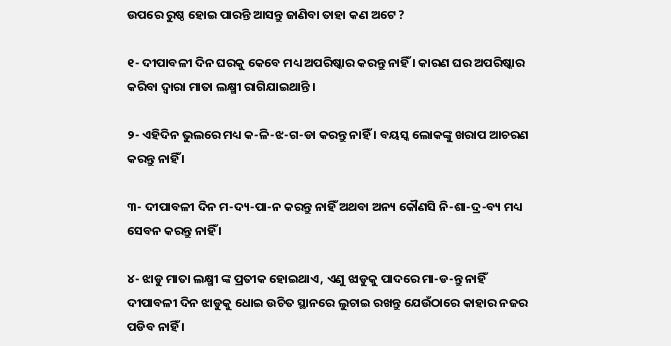ଉପରେ ରୁଷ୍ଠ ହୋଇ ପାରନ୍ତି ଆସନ୍ତୁ ଜାଣିବା ତାହା କଣ ଅଟେ ?

୧- ଦୀପାବଳୀ ଦିନ ଘରକୁ କେବେ ମଧ୍ୟ ଅପରିଷ୍କାର କରନ୍ତୁ ନାହିଁ । କାରଣ ଘର ଅପରିଷ୍କାର କରିବା ଦ୍ଵାରା ମାତା ଲକ୍ଷ୍ମୀ ରାଗିଯାଇଥାନ୍ତି ।

୨- ଏହିଦିନ ଭୁଲରେ ମଧ୍ୟ କ-ଳି-ଝ-ଗ-ଡା କରନ୍ତୁ ନାହିଁ । ବୟସ୍କ ଲୋକଙ୍କୁ ଖରାପ ଆଚରଣ କରନ୍ତୁ ନାହିଁ ।

୩- ଦୀପାବଳୀ ଦିନ ମ-ଦ୍ୟ-ପା-ନ କରନ୍ତୁ ନାହିଁ ଅଥବା ଅନ୍ୟ କୌଣସି ନି-ଶା-ଦ୍ର-ବ୍ୟ ମଧ୍ୟ ସେବନ କରନ୍ତୁ ନାହିଁ ।

୪- ଝାଡୁ ମାତା ଲକ୍ଷ୍ମୀ ଙ୍କ ପ୍ରତୀକ ହୋଇଥାଏ, ଏଣୁ ଝାଡୁକୁ ପାଦରେ ମା-ଡ-ନ୍ତୁ ନାହିଁ ଦୀପାବଳୀ ଦିନ ଝାଡୁକୁ ଧୋଇ ଉଚିତ ସ୍ଥାନରେ ଲୁଚାଇ ରଖନ୍ତୁ ଯେଉଁଠାରେ କାହାର ନଜର ପଡିବ ନାହିଁ ।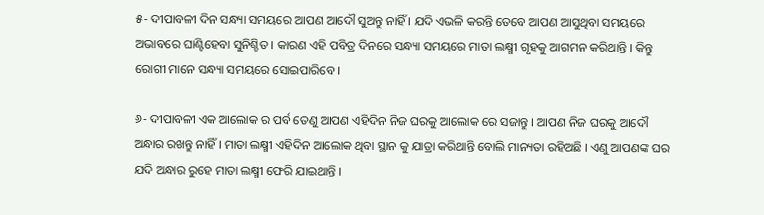୫- ଦୀପାବଳୀ ଦିନ ସନ୍ଧ୍ୟା ସମୟରେ ଆପଣ ଆଦୌ ସୁଅନ୍ତୁ ନାହିଁ । ଯଦି ଏଭଳି କରନ୍ତି ତେବେ ଆପଣ ଆସୁଥିବା ସମୟରେ ଅଭାବରେ ଘାଣ୍ଟିହେବା ସୁନିଶ୍ଚିତ । କାରଣ ଏହି ପବିତ୍ର ଦିନରେ ସନ୍ଧ୍ୟା ସମୟରେ ମାତା ଲକ୍ଷ୍ମୀ ଗୃହକୁ ଆଗମନ କରିଥାନ୍ତି । କିନ୍ତୁ ରୋଗୀ ମାନେ ସନ୍ଧ୍ୟା ସମୟରେ ସୋଇପାରିବେ ।

୬- ଦୀପାବଳୀ ଏକ ଆଲୋକ ର ପର୍ବ ତେଣୁ ଆପଣ ଏହିଦିନ ନିଜ ଘରକୁ ଆଲୋକ ରେ ସଜାନ୍ତୁ । ଆପଣ ନିଜ ଘରକୁ ଆଦୌ ଅନ୍ଧାର ରଖନ୍ତୁ ନାହିଁ । ମାତା ଲକ୍ଷ୍ମୀ ଏହିଦିନ ଆଲୋକ ଥିବା ସ୍ଥାନ କୁ ଯାତ୍ରା କରିଥାନ୍ତି ବୋଲି ମାନ୍ୟତା ରହିଅଛି । ଏଣୁ ଆପଣଙ୍କ ଘର ଯଦି ଅନ୍ଧାର ରୁହେ ମାତା ଲକ୍ଷ୍ମୀ ଫେରି ଯାଇଥାନ୍ତି ।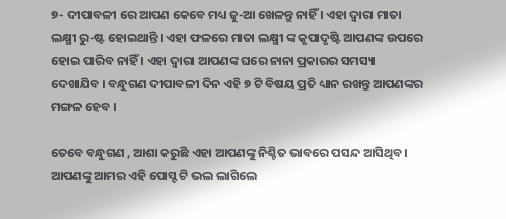୭- ଦୀପାବଳୀ ରେ ଆପଣ କେବେ ମଧ୍ୟ ଜୁ-ଆ ଖେଳନ୍ତୁ ନାହିଁ । ଏହା ଦ୍ଵାରା ମାତା ଲକ୍ଷ୍ମୀ ରୁ-ଷ୍ଟ ହୋଇଥାନ୍ତି । ଏହା ଫଳରେ ମାତା ଲକ୍ଷ୍ମୀ ଙ୍କ କୃପାଦୃଷ୍ଟି ଆପଣଙ୍କ ଉପରେ ହୋଇ ପାରିବ ନାହିଁ । ଏହା ଦ୍ଵାରା ଆପଣଙ୍କ ଘରେ ନାନା ପ୍ରକାରର ସମସ୍ୟା ଦେଖାଯିବ । ବନ୍ଧୁଗଣ ଦୀପାବଳୀ ଦିନ ଏହି ୭ ଟି ବିଷୟ ପ୍ରତି ଧ୍ୟାନ ରଖନ୍ତୁ ଆପଣଙ୍କର ମଙ୍ଗଳ ହେବ ।

ତେବେ ବନ୍ଧୁଗଣ , ଆଶା କରୁଛି ଏହା ଆପଣଙ୍କୁ ନିଶ୍ଚିତ ଭାବରେ ପସନ୍ଦ ଆସିଥିବ । ଆପଣଙ୍କୁ ଆମର ଏହି ପୋସ୍ଟ ଟି ଭଲ ଲାଗିଲେ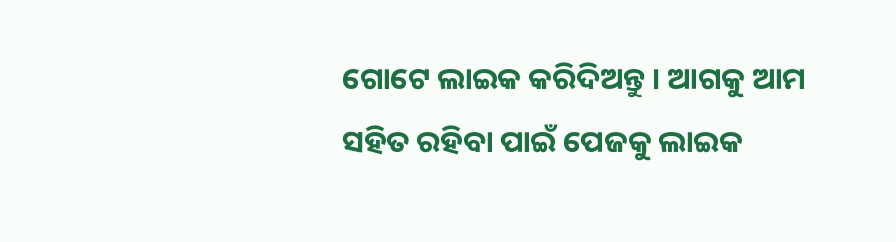ଗୋଟେ ଲାଇକ କରିଦିଅନ୍ତୁ । ଆଗକୁ ଆମ ସହିତ ରହିବା ପାଇଁ ପେଜକୁ ଲାଇକ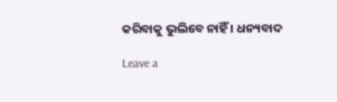କରିବାକୁ ଭୁଲିବେ ନାହିଁ । ଧନ୍ୟବାଦ

Leave a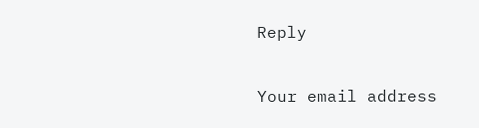Reply

Your email address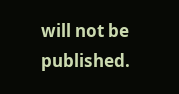will not be published.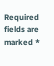Required fields are marked *